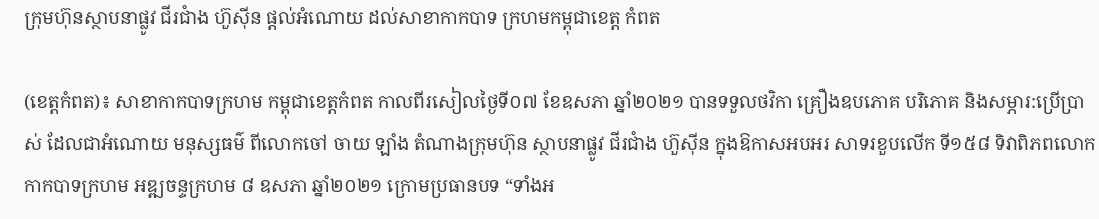ក្រុមហ៊ុនស្ថាបនាផ្លូវ ជីរជាំង ហ៊ួសុីន ផ្តល់អំណោយ ដល់សាខាកាកបាទ ក្រហមកម្ពុជាខេត្ត កំពត

(ខេត្តកំពត)៖ សាខាកាកបាទក្រហម កម្ពុជាខេត្តកំពត កាលពីរសៀលថ្ងៃទី០៧ ខែឧសភា ឆ្នាំ២០២១ បានទទួលថវិកា គ្រឿងឧបភោគ បរិភោគ និងសម្ភារ:ប្រើប្រាស់ ដែលជាអំណោយ មនុស្សធម៌ ពីលោកចៅ ចាយ ឡាំង តំណាងក្រុមហ៊ុន ស្ថាបនាផ្លូវ ជីរជាំង ហ៊ួសុីន ក្នុងឱកាសអបអរ សាទរខួបលើក ទី១៥៨ ទិវាពិភពលោក កាកបាទក្រហម អឌ្ឍចន្ទក្រហម ៨ ឧសភា ឆ្នាំ២០២១ ក្រោមប្រធានបទ “ទាំងអ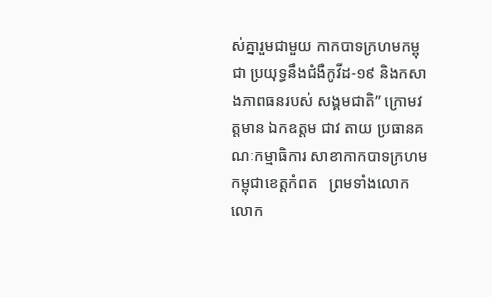ស់គ្នារួមជាមួយ កាកបាទក្រហមកម្ពុជា ប្រយុទ្ធនឹងជំងឺកូវីដ-១៩ និងកសាងភាពធនរបស់ សង្គមជាតិ” ក្រោមវត្តមាន ឯកឧត្តម ជាវ តាយ ប្រធានគណៈកម្មាធិការ សាខាកាកបាទក្រហម កម្ពុជាខេត្តកំពត   ព្រមទាំងលោក លោក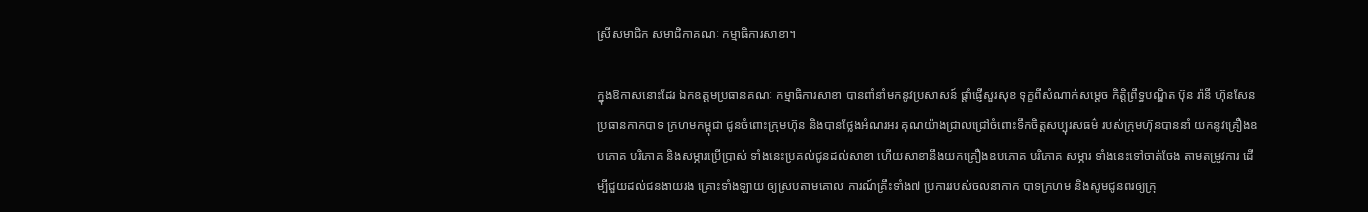ស្រីសមាជិក សមាជិកាគណៈ កម្មាធិការសាខា។

ក្នុងឱកាសនោះដែរ ឯកឧត្តមប្រធានគណៈ កម្មាធិការសាខា បានពាំនាំមកនូវប្រសាសន៍ ផ្តាំផ្ញើសួរសុខ ទុក្ខពីសំណាក់សម្តេច កិត្តិព្រឹទ្ធបណ្ឌិត ប៊ុន រ៉ានី ហ៊ុនសែន ប្រធានកាកបាទ ក្រហមកម្ពុជា ជូនចំពោះក្រុមហ៊ុន និងបានថ្លែងអំណរអរ គុណយ៉ាងជ្រាលជ្រៅចំពោះទឹកចិត្តសប្បុរសធម៌ របស់ក្រុមហ៊ុនបាននាំ យកនូវគ្រឿងឧបភោគ បរិភោគ និងសម្ភារប្រើប្រាស់ ទាំងនេះប្រគល់ជូនដល់សាខា ហើយសាខានឹងយកគ្រឿងឧបភោគ បរិភោគ សម្ភារ ទាំងនេះទៅចាត់ចែង តាមតម្រូវការ ដើម្បីជួយដល់ជនងាយរង គ្រោះទាំងឡាយ ឲ្យស្របតាមគោល ការណ៍គ្រឹះទាំង៧ ប្រការរបស់ចលនាកាក បាទក្រហម និងសូមជូនពរឲ្យក្រុ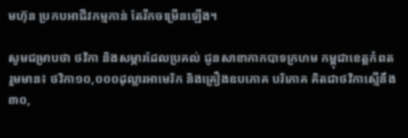មហ៊ុន ប្រកបអាជីវកម្មកាន់ តែរីកចម្រើនឡើង។

សូមជម្រាបថា ថវិកា និងសម្ភារដែលប្រគល់ ជូនសាខាកាកបាទក្រហម កម្ពុជាខេត្តកំពតរួមមាន៖ ថវិកា១០,០០០ដុល្លារអាមេរិក និងគ្រឿងឧបភោគ បរិភោគ គិតជាថវិកាស្មើនឹង ៣០,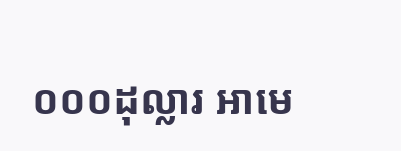០០០ដុល្លារ អាមេ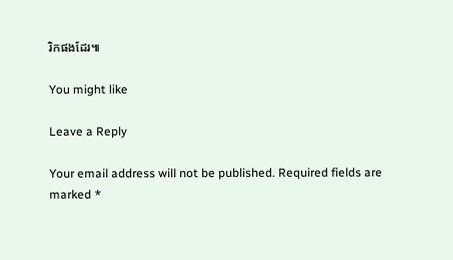រិកផងដែរ៕

You might like

Leave a Reply

Your email address will not be published. Required fields are marked *